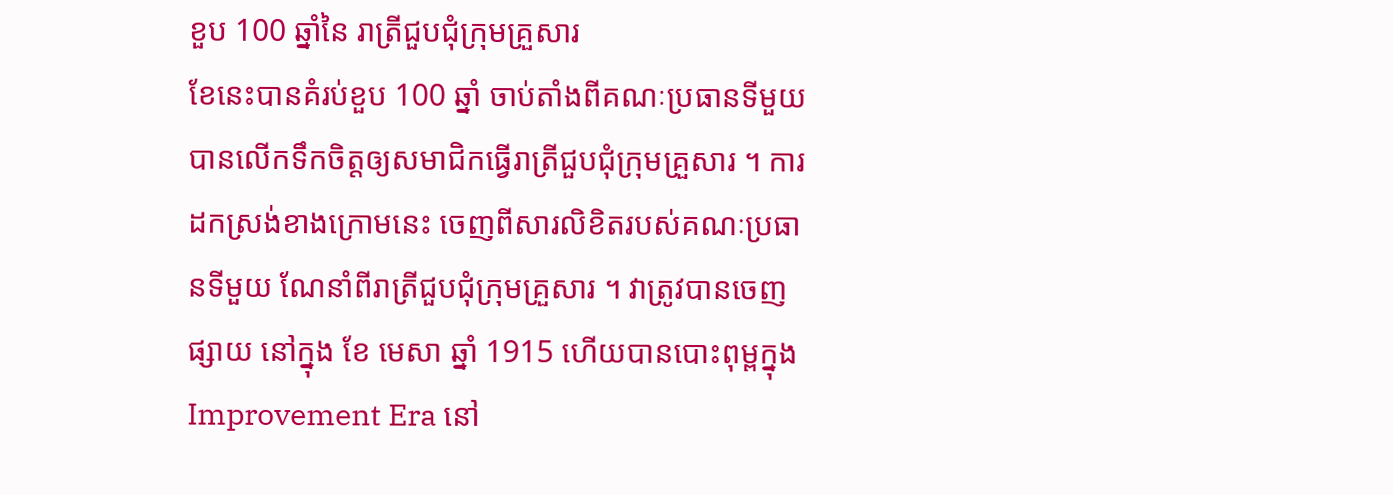ខួប 100 ឆ្នាំនៃ រាត្រីជួបជុំក្រុមគ្រួសារ
ខែនេះបានគំរប់ខួប 100 ឆ្នាំ ចាប់តាំងពីគណៈប្រធានទីមួយបានលើកទឹកចិត្តឲ្យសមាជិកធ្វើរាត្រីជួបជុំក្រុមគ្រួសារ ។ ការដកស្រង់ខាងក្រោមនេះ ចេញពីសារលិខិតរបស់គណៈប្រធានទីមួយ ណែនាំពីរាត្រីជួបជុំក្រុមគ្រួសារ ។ វាត្រូវបានចេញផ្សាយ នៅក្នុង ខែ មេសា ឆ្នាំ 1915 ហើយបានបោះពុម្ពក្នុង Improvement Era នៅ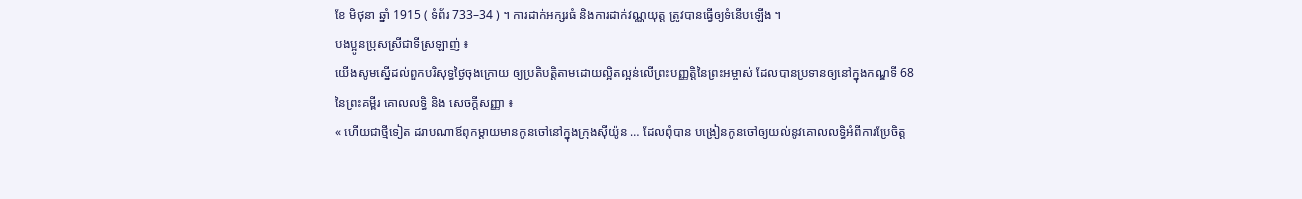ខែ មិថុនា ឆ្នាំ 1915 ( ទំព័រ 733–34 ) ។ ការដាក់អក្សរធំ និងការដាក់វណ្ណយុត្ត ត្រូវបានធ្វើឲ្យទំនើបឡើង ។
បងប្អូនប្រុសស្រីជាទីស្រឡាញ់ ៖
យើងសូមស្នើដល់ពួកបរិសុទ្ធថ្ងៃចុងក្រោយ ឲ្យប្រតិបត្តិតាមដោយល្អិតល្អន់លើព្រះបញ្ញត្តិនៃព្រះអម្ចាស់ ដែលបានប្រទានឲ្យនៅក្នុងកណ្ឌទី 68 នៃព្រះគម្ពីរ គោលលទ្ធិ និង សេចក្ដីសញ្ញា ៖
« ហើយជាថ្មីទៀត ដរាបណាឪពុកម្ដាយមានកូនចៅនៅក្នុងក្រុងស៊ីយ៉ូន … ដែលពុំបាន បង្រៀនកូនចៅឲ្យយល់នូវគោលលទ្ធិអំពីការប្រែចិត្ត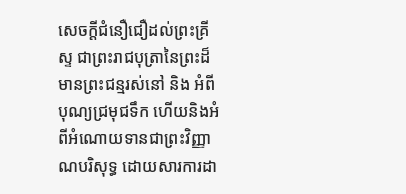សេចក្ដីជំនឿជឿដល់ព្រះគ្រីស្ទ ជាព្រះរាជបុត្រានៃព្រះដ៏មានព្រះជន្មរស់នៅ និង អំពីបុណ្យជ្រមុជទឹក ហើយនិងអំពីអំណោយទានជាព្រះវិញ្ញាណបរិសុទ្ធ ដោយសារការដា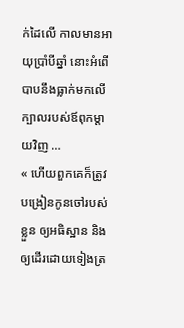ក់ដៃលើ កាលមានអាយុប្រាំបីឆ្នាំ នោះអំពើបាបនឹងធ្លាក់មកលើក្បាលរបស់ឪពុកម្ដាយវិញ …
« ហើយពួកគេក៏ត្រូវបង្រៀនកូនចៅរបស់ខ្លួន ឲ្យអធិស្ឋាន និង ឲ្យដើរដោយទៀងត្រ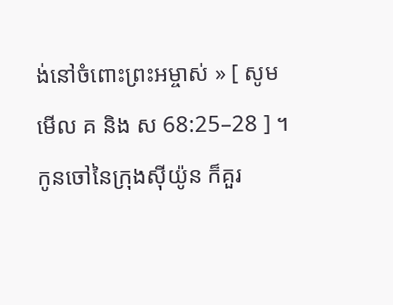ង់នៅចំពោះព្រះអម្ចាស់ » [ សូមមើល គ និង ស 68:25–28 ] ។
កូនចៅនៃក្រុងស៊ីយ៉ូន ក៏គួរ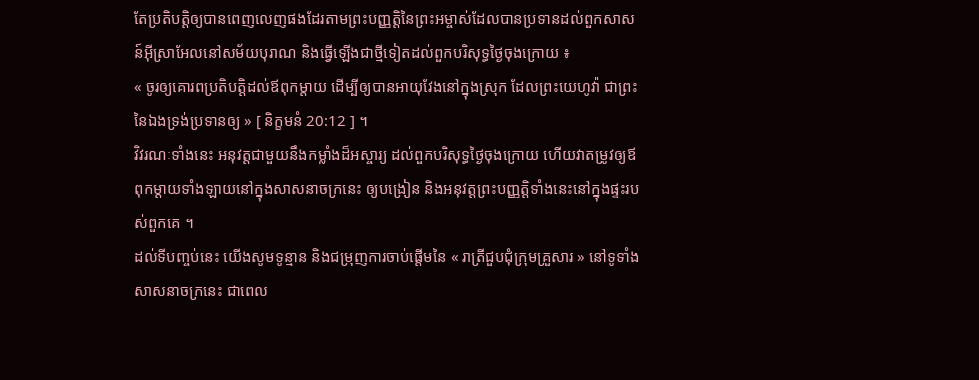តែប្រតិបត្តិឲ្យបានពេញលេញផងដែរតាមព្រះបញ្ញត្តិនៃព្រះអម្ចាស់ដែលបានប្រទានដល់ពួកសាសន៍អ៊ីស្រាអែលនៅសម័យបុរាណ និងធ្វើឡើងជាថ្មីទៀតដល់ពួកបរិសុទ្ធថ្ងៃចុងក្រោយ ៖
« ចូរឲ្យគោរពប្រតិបត្តិដល់ឪពុកម្ដាយ ដើម្បីឲ្យបានអាយុវែងនៅក្នុងស្រុក ដែលព្រះយេហូវ៉ា ជាព្រះនៃឯងទ្រង់ប្រទានឲ្យ » [ និក្ខមនំ 20:12 ] ។
វិវរណៈទាំងនេះ អនុវត្តជាមួយនឹងកម្លាំងដ៏អស្ចារ្យ ដល់ពួកបរិសុទ្ធថ្ងៃចុងក្រោយ ហើយវាតម្រូវឲ្យឪពុកម្ដាយទាំងឡាយនៅក្នុងសាសនាចក្រនេះ ឲ្យបង្រៀន និងអនុវត្តព្រះបញ្ញត្តិទាំងនេះនៅក្នុងផ្ទះរបស់ពួកគេ ។
ដល់ទីបញ្ចប់នេះ យើងសូមទូន្មាន និងជម្រុញការចាប់ផ្ដើមនៃ « រាត្រីជួបជុំក្រុមគ្រួសារ » នៅទូទាំងសាសនាចក្រនេះ ជាពេល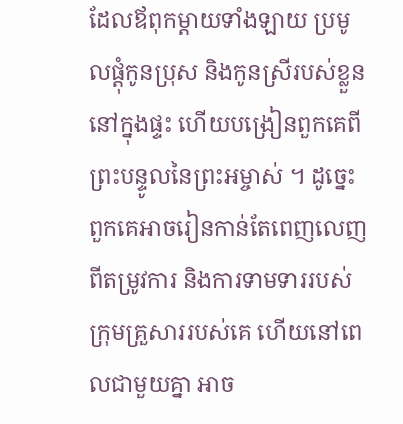ដែលឪពុកម្ដាយទាំងឡាយ ប្រមូលផ្ដុំកូនប្រុស និងកូនស្រីរបស់ខ្លួននៅក្នុងផ្ទះ ហើយបង្រៀនពួកគេពីព្រះបន្ទូលនៃព្រះអម្ចាស់ ។ ដូច្នេះ ពួកគេអាចរៀនកាន់តែពេញលេញ ពីតម្រូវការ និងការទាមទាររបស់ក្រុមគ្រួសាររបស់គេ ហើយនៅពេលជាមួយគ្នា អាច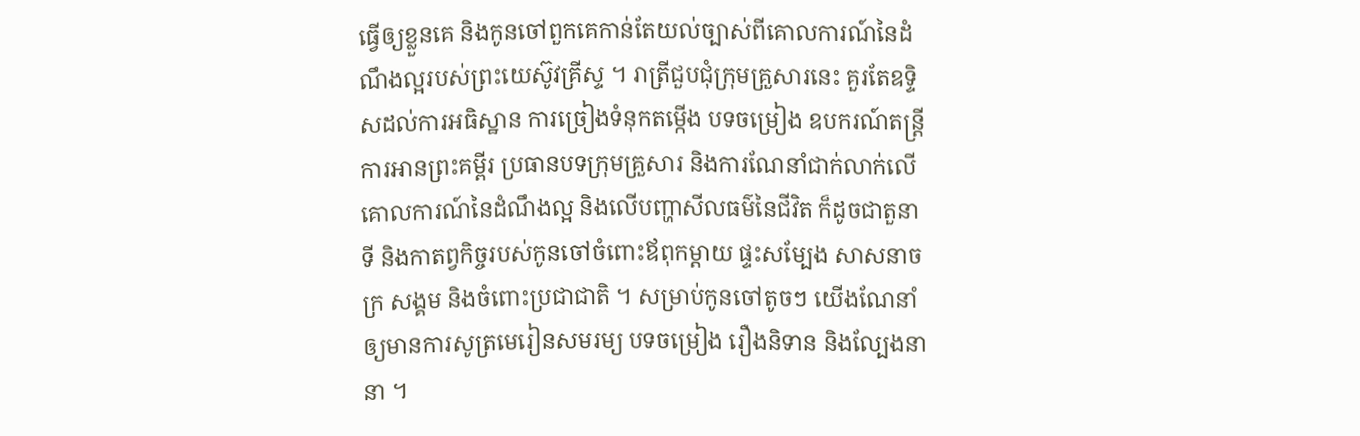ធ្វើឲ្យខ្លួនគេ និងកូនចៅពួកគេកាន់តែយល់ច្បាស់ពីគោលការណ៍នៃដំណឹងល្អរបស់ព្រះយេស៊ូវគ្រីស្ទ ។ រាត្រីជួបជុំក្រុមគ្រួសារនេះ គួរតែឧទ្ទិសដល់ការអធិស្ឋាន ការច្រៀងទំនុកតម្កើង បទចម្រៀង ឧបករណ៍តន្ត្រី ការអានព្រះគម្ពីរ ប្រធានបទក្រុមគ្រួសារ និងការណែនាំជាក់លាក់លើគោលការណ៍នៃដំណឹងល្អ និងលើបញ្ហាសីលធម៌នៃជីវិត ក៏ដូចជាតួនាទី និងកាតព្វកិច្ចរបស់កូនចៅចំពោះឪពុកម្ដាយ ផ្ទះសម្បែង សាសនាចក្រ សង្គម និងចំពោះប្រជាជាតិ ។ សម្រាប់កូនចៅតូចៗ យើងណែនាំឲ្យមានការសូត្រមេរៀនសមរម្យ បទចម្រៀង រឿងនិទាន និងល្បែងនានា ។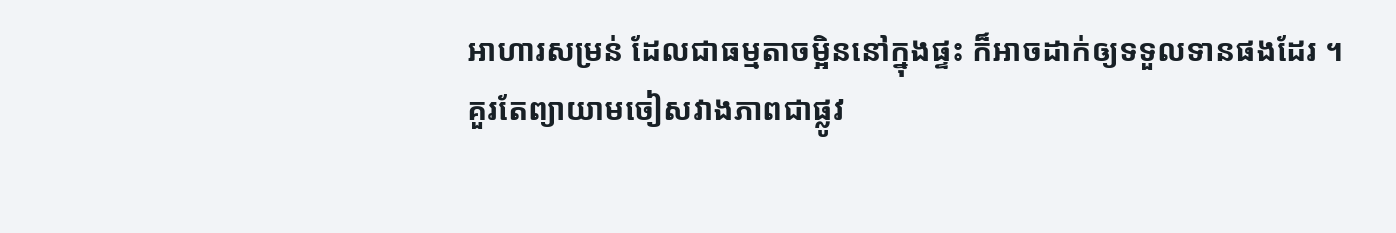អាហារសម្រន់ ដែលជាធម្មតាចម្អិននៅក្នុងផ្ទះ ក៏អាចដាក់ឲ្យទទួលទានផងដែរ ។
គួរតែព្យាយាមចៀសវាងភាពជាផ្លូវ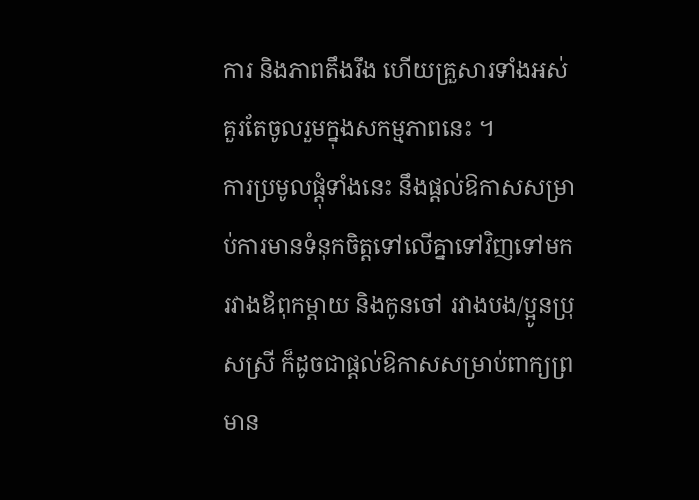ការ និងភាពតឹងរឹង ហើយគ្រួសារទាំងអស់គួរតែចូលរួមក្នុងសកម្មភាពនេះ ។
ការប្រមូលផ្ដុំទាំងនេះ នឹងផ្ដល់ឱកាសសម្រាប់ការមានទំនុកចិត្តទៅលើគ្នាទៅវិញទៅមករវាងឪពុកម្ដាយ និងកូនចៅ រវាងបង/ប្អូនប្រុសស្រី ក៏ដូចជាផ្ដល់ឱកាសសម្រាប់ពាក្យព្រមាន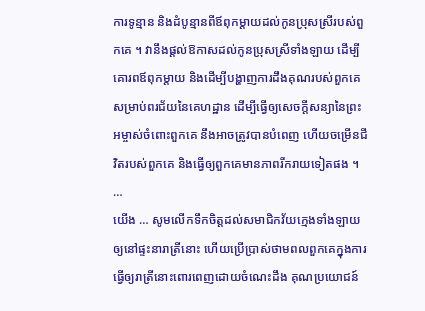ការទូន្មាន និងដំបូន្មានពីឪពុកម្ដាយដល់កូនប្រុសស្រីរបស់ពួកគេ ។ វានឹងផ្ដល់ឱកាសដល់កូនប្រុសស្រីទាំងឡាយ ដើម្បីគោរពឪពុកម្ដាយ និងដើម្បីបង្ហាញការដឹងគុណរបស់ពួកគេសម្រាប់ពរជ័យនៃគេហដ្ឋាន ដើម្បីធ្វើឲ្យសេចក្តីសន្យានៃព្រះអម្ចាស់ចំពោះពួកគេ នឹងអាចត្រូវបានបំពេញ ហើយចម្រើនជីវិតរបស់ពួកគេ និងធ្វើឲ្យពួកគេមានភាពរីករាយទៀតផង ។ …
យើង … សូមលើកទឹកចិត្តដល់សមាជិកវ័យក្មេងទាំងឡាយឲ្យនៅផ្ទះនារាត្រីនោះ ហើយប្រើប្រាស់ថាមពលពួកគេក្នុងការធ្វើឲ្យរាត្រីនោះពោរពេញដោយចំណេះដឹង គុណប្រយោជន៍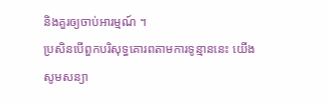និងគួរឲ្យចាប់អារម្មណ៍ ។
ប្រសិនបើពួកបរិសុទ្ធគោរពតាមការទូន្មាននេះ យើងសូមសន្យា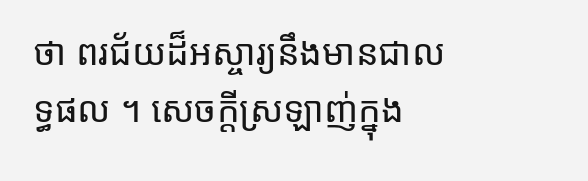ថា ពរជ័យដ៏អស្ចារ្យនឹងមានជាលទ្ធផល ។ សេចក្ដីស្រឡាញ់ក្នុង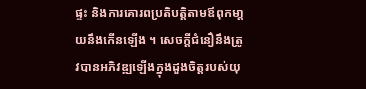ផ្ទះ និងការគោរពប្រតិបត្តិតាមឪពុកមា្ដយនឹងកើនឡើង ។ សេចក្ដីជំនឿនឹងត្រូវបានអភិវឌ្ឍឡើងក្នុងដួងចិត្តរបស់យុ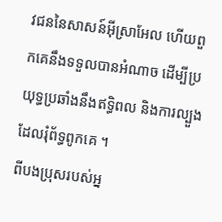វជននៃសាសន៍អ៊ីស្រាអែល ហើយពួកគេនឹងទទួលបានអំណាច ដើម្បីប្រយុទ្ធប្រឆាំងនឹងឥទ្ធិពល និងការល្បួងដែលរុំព័ទ្ធពូកគេ ។
ពីបងប្រុសរបស់អ្ន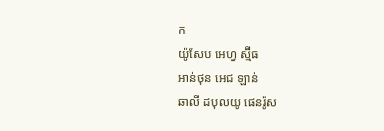ក
យ៉ូសែប អេហ្វ ស្ម៊ីធ
អាន់ថុន អេជ ឡាន់
ឆាលី ដបុលយូ ផេនរ៉ូស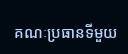គណៈប្រធានទីមួយ